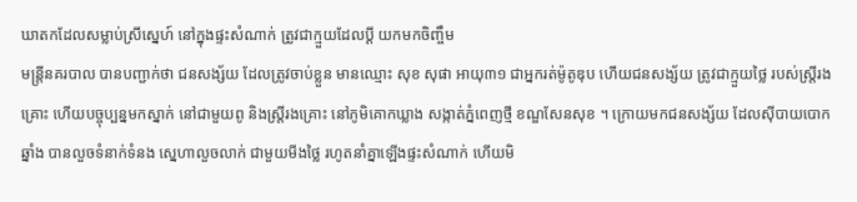ឃាតកដែលសម្លាប់ស្រីស្នេហ៍ នៅក្នុងផ្ទះសំណាក់ ត្រូវជាក្មួយដែលប្តី យកមកចិញ្ចឹម
មន្ត្រីនគរបាល បានបញ្ជាក់ថា ជនសង្ស័យ ដែលត្រូវចាប់ខ្លួន មានឈ្មោះ សុខ សុផា អាយុ៣១ ជាអ្នករត់ម៉ូតូឌុប ហើយជនសង្ស័យ ត្រូវជាក្មួយថ្លៃ របស់ស្ត្រីរងគ្រោះ ហើយបច្ចុប្បន្នមកស្នាក់ នៅជាមួយពូ និងស្ត្រីរងគ្រោះ នៅភូមិគោកឃ្លាង សង្កាត់ភ្នំពេញថ្មី ខណ្ឌសែនសុខ ។ ក្រោយមកជនសង្ស័យ ដែលស៊ីបាយបោកឆ្នាំង បានលួចទំនាក់ទំនង ស្នេហាលួចលាក់ ជាមួយមីងថ្លៃ រហូតនាំគ្នាឡើងផ្ទះសំណាក់ ហើយមិ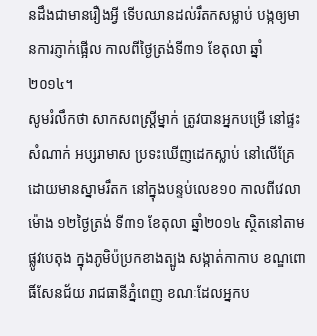នដឹងជាមានរឿងអ្វី ទើបឈានដល់រឹតកសម្លាប់ បង្កឲ្យមានការភ្ញាក់ផ្អើល កាលពីថ្ងៃត្រង់ទី៣១ ខែតុលា ឆ្នាំ២០១៤។
សូមរំលឹកថា សាកសពស្ដ្រីម្នាក់ ត្រូវបានអ្នកបម្រើ នៅផ្ទះសំណាក់ អប្សរាមាស ប្រទះឃើញដេកស្លាប់ នៅលើគ្រែ ដោយមានស្នាមរឹតក នៅក្នុងបន្ទប់លេខ១០ កាលពីវេលាម៉ោង ១២ថ្ងៃត្រង់ ទី៣១ ខែតុលា ឆ្នាំ២០១៤ ស្ថិតនៅតាមផ្លូវបេតុង ក្នុងភូមិប៉ប្រកខាងត្បូង សង្កាត់កាកាប ខណ្ឌពោធិ៍សែនជ័យ រាជធានីភ្នំពេញ ខណៈដែលអ្នកប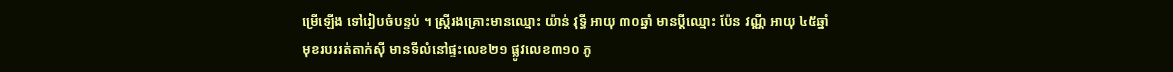ម្រើឡើង ទៅរៀបចំបន្ទប់ ។ ស្ត្រីរងគ្រោះមានឈ្មោះ យ៉ាន់ វុទ្ធី អាយុ ៣០ឆ្នាំ មានប្ដីឈ្មោះ ប៉ែន វណ្ណី អាយុ ៤៥ឆ្នាំ មុខរបររត់តាក់ស៊ី មានទីលំនៅផ្ទះលេខ២១ ផ្លូវលេខ៣១០ ភូ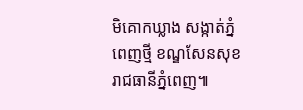មិគោកឃ្លាង សង្កាត់ភ្នំពេញថ្មី ខណ្ឌសែនសុខ រាជធានីភ្នំពេញ៕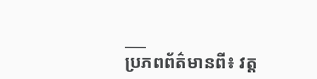___
ប្រភពព័ត៌មានពី៖ វត្ត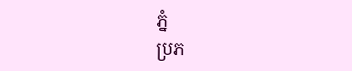ភ្នំ
ប្រភ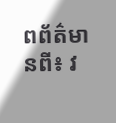ពព័ត៌មានពី៖ វ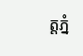ត្តភ្នំ